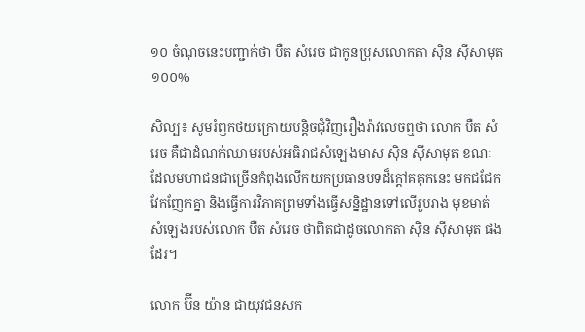១០ ចំណុចនេះបញ្ជាក់ថា បឺត សំរេច ជាកូនប្រុសលោកតា ស៊ិន ស៊ីសាមុត ១០០%

សិល្ប៖ សូមរំឭកថយក្រោយបន្តិចជុំវិញរឿងរ៉ាវលេចឮថា លោក បឺត សំរេច គឺជាដំណក់ឈាមរបស់អធិរាជសំឡេងមាស ស៊ិន ស៊ីសាមុត ខណៈដែលមហាជនជាច្រើនកំពុងលើកយកប្រធានបទដ៏ក្តៅគគុកនេះ មកជជែកវែកញែកគ្នា និងធ្វើការវិភាគព្រមទាំងធ្វើសន្និដ្ឋានទៅលើរូបរាង មុខមាត់ សំឡេងរបស់លោក បឺត សំរេច ថាពិតជាដូចលោកតា ស៊ិន ស៊ីសាមុត ផងដែរ។

លោក ប៊ីន យ៉ាន ជាយុវជនសក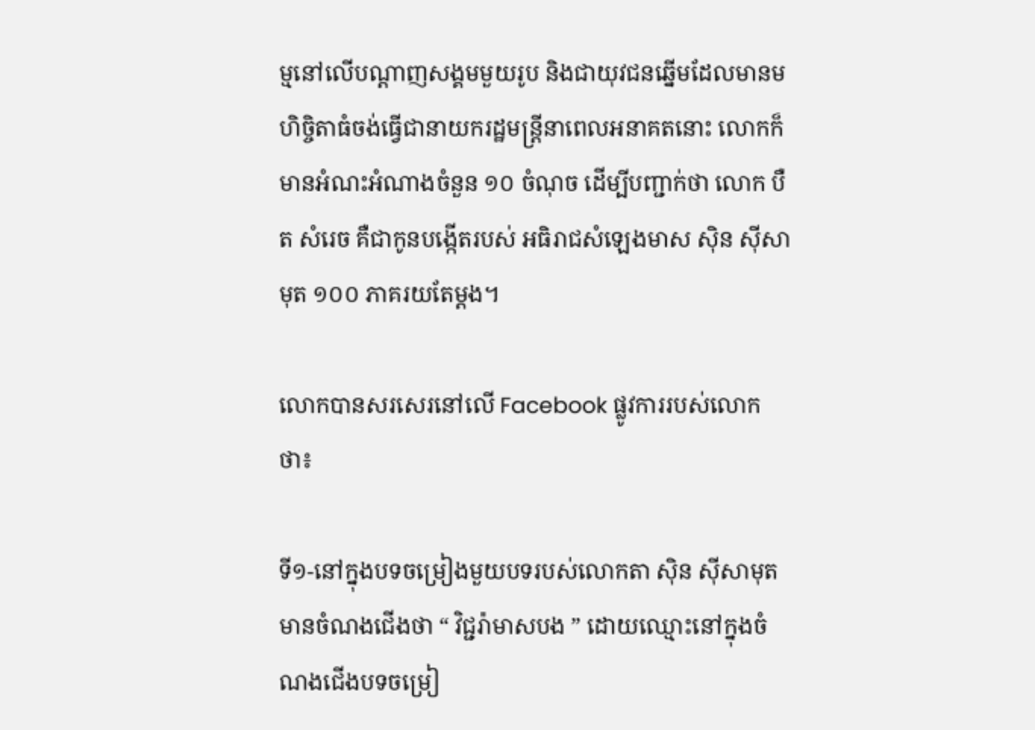ម្មនៅលើបណ្តាញសង្គមមួយរូប និងជាយុវជនឆ្នើមដែលមានមហិច្ចិតាធំចង់ធ្វើជានាយករដ្ឋមន្ត្រីនាពេលអនាគតនោះ លោកក៏ មានអំណះអំណាងចំនួន ១០ ចំណុច ដើម្បីបញ្ជាក់ថា លោក បឺត សំរេច គឺជាកូនបង្កើតរបស់ អធិរាជសំឡេងមាស ស៊ិន ស៊ីសាមុត ១០០ ភាគរយតែម្ដង។

លោកបានសរសេរនៅលើ Facebook ផ្លូវការរបស់លោកថា៖

ទី១-នៅក្នុងបទចម្រៀងមួយបទរបស់លោកតា ស៊ិន ស៊ីសាមុត មានចំណងជើងថា “ វិជ្ជរ៉ាមាសបង ” ដោយឈ្មោះនៅក្នុងចំណងជើងបទចម្រៀ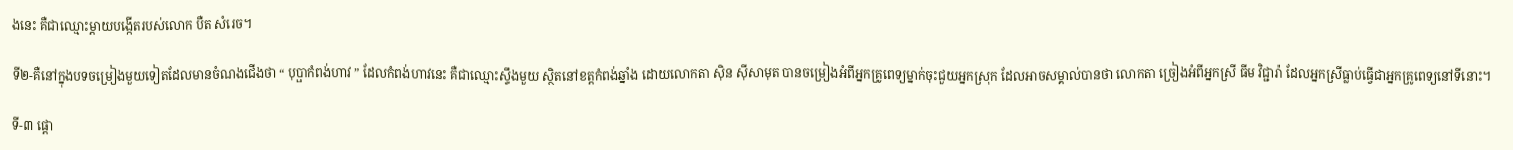ងនេះ គឺជាឈ្មោះម្ដាយបង្កើតរបស់លោក បឺត សំរេច។

ទី២-គឺនៅក្នុងបទចម្រៀងមួយទៀតដែលមានចំណងជើងថា “ បុប្ផាកំពង់ហាវ ” ដែលកំពង់ហាវនេះ គឺជាឈ្មោះស្ទឹងមួយ ស្ថិតនៅខត្តកំពង់ឆ្នាំង ដោយលោកតា ស៊ិន ស៊ីសាមុត បានចម្រៀងអំពីអ្នកគ្រូពេទ្យម្នាក់ចុះជួយអ្នកស្រុក ដែលអាចសម្គាល់បានថា លោកតា ច្រៀងអំពីអ្នកស្រី ធីម វិជ្ជារ៉ា ដែលអ្នកស្រីធ្លាប់ធ្វើជាអ្នកគ្រូពេទ្យនៅទីនោះ។

ទី-៣ ផ្ដោ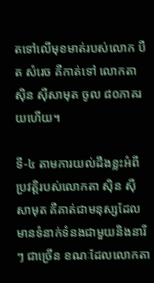តទៅលើមុខមាត់របស់លោក បឺត សំរេច គឺកាត់ទៅ លោកតា ស៊ិន ស៊ីសាមុត ចូល ៨០ភាគរយហើយ។

ទី-៤ តាមការយល់ដឹងខ្លះអំពីប្រវត្តិរបស់លោកតា ស៊ិន ស៊ីសាមុត គឺគាត់ជាមនុស្សដែលមានទំនាក់ទំនងជាមួយនិងនារីៗ ជាច្រើន ខណៈដែលលោកតា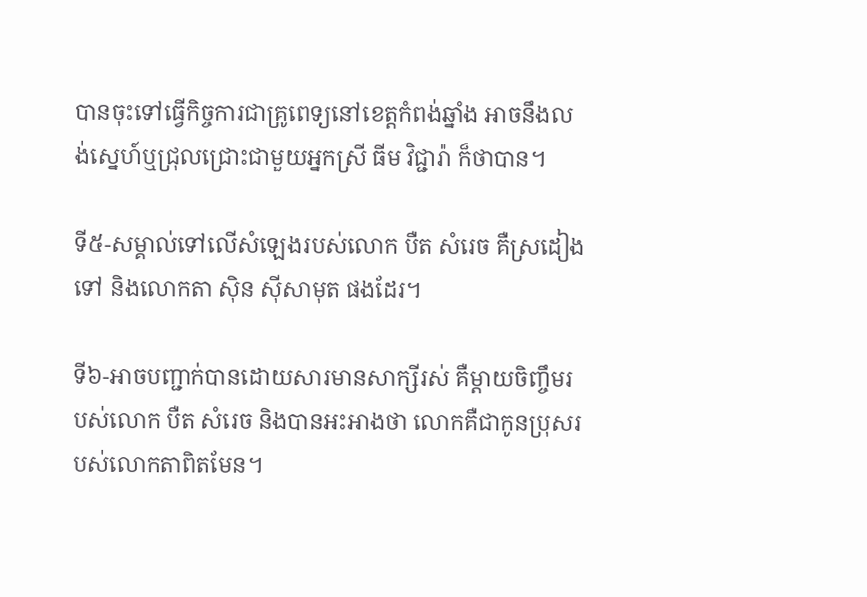បានចុះទៅធ្វើកិច្ចការជាគ្រូពេទ្យនៅខេត្តកំពង់ឆ្នាំង អាចនឹងលង់ស្នេហ៍ឬជ្រុលជ្រោះជាមួយអ្នកស្រី ធីម វិជ្ជារ៉ា ក៏ថាបាន។

ទី៥-សម្គាល់ទៅលើសំឡេងរបស់លោក បឺត សំរេច គឺស្រដៀងទៅ និងលោកតា ស៊ិន ស៊ីសាមុត ផងដែរ។

ទី៦-អាចបញ្ជាក់បានដោយសារមានសាក្សីរស់ គឺម្ដាយចិញ្ចឹមរបស់លោក បឺត សំរេច និងបានអះអាងថា លោកគឺជាកូនប្រុសរបស់លោកតាពិតមែន។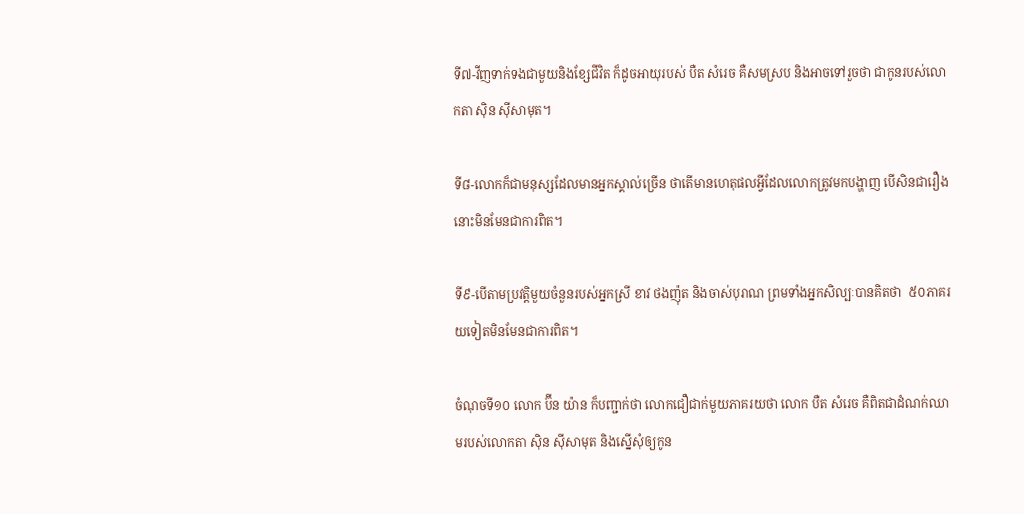ទី៧-វីញទាក់ទងជាមួយនិងខ្សែជីវិត ក៏ដូចអាយុរបស់ បឺត សំរេច គឺសមស្រប និងអាចទៅរួចថា ជាកូនរបស់លោកតា ស៊ិន ស៊ីសាមុត។

ទី៨-លោកក៏ជាមនុស្សដែលមានអ្នកស្គាល់ច្រើន ថាតើមានហេតុផលអ្វីដែលលោកត្រូវមកបង្ហាញ បើសិនជារឿងនោះមិនមែនជាការពិត។

ទី៩-បើតាមប្រវត្តិមួយចំនួនរបស់អ្នកស្រី ខាវ ថងញ៉ុត និងចាស់បុរាណ ព្រមទាំងអ្នកសិល្បៈបានគិតថា  ៥០ភាគរយទៀតមិនមែនជាការពិត។

ចំណុចទី១០ លោក ប៊ីន យ៉ាន ក៏បញ្ជាក់ថា លោកជឿជាក់មួយភាគរយថា លោក បឺត សំរេច គឺពិតជាដំណក់ឈាមរបស់លោកតា ស៊ិន ស៊ីសាមុត និងស្នើសុំឲ្យកូន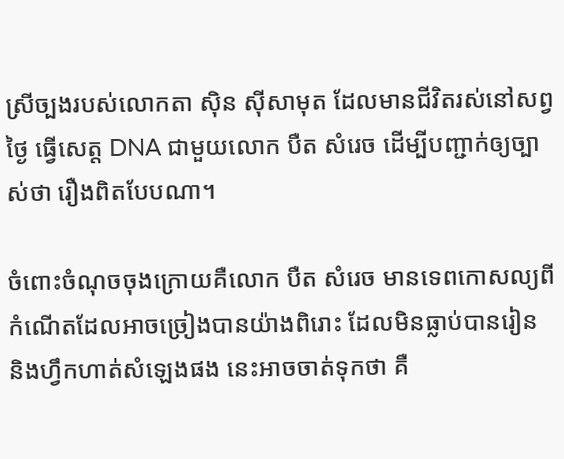ស្រីច្បងរបស់លោកតា ស៊ិន ស៊ីសាមុត ដែលមានជីវិតរស់នៅសព្វថ្ងៃ ធ្វើសេត្ត DNA ជាមួយលោក បឺត សំរេច ដើម្បីបញ្ជាក់ឲ្យច្បាស់ថា រឿងពិតបែបណា។

ចំពោះចំណុចចុងក្រោយគឺលោក បឺត សំរេច មានទេពកោសល្យពីកំណើតដែលអាចច្រៀងបានយ៉ាងពិរោះ ដែលមិនធ្លាប់បានរៀន និងហ្វឹកហាត់សំឡេងផង នេះអាចចាត់ទុកថា គឺ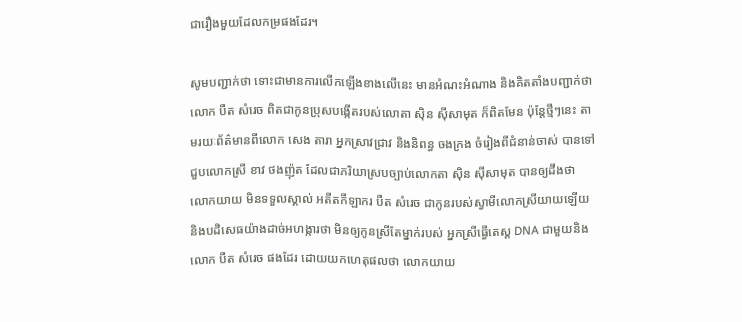ជារឿងមួយដែលកម្រផងដែរ។

សូមបញ្ជាក់ថា ទោះជាមានការលើកឡើងខាងលើនេះ មានអំណះអំណាង និងគិតតាំងបញ្ជាក់ថា លោក បឺត សំរេច ពិតជាកូនប្រុសបង្កើតរបស់លោតា ស៊ិន ស៊ីសាមុត ក៏ពិតមែន ប៉ុន្តែថ្មីៗនេះ តាមរយៈព័ត៌មានពីលោក សេង តារា អ្នកស្រាវជ្រាវ និងនិពន្ធ ចងក្រង ចំរៀងពីជំនាន់ចាស់ បានទៅជួបលោកស្រី ខាវ ថងញ៉ុត ដែលជាភរិយាស្របច្បាប់លោកតា ស៊ិន ស៊ីសាមុត បានឲ្យដឹងថា លោកយាយ មិនទទួលស្គាល់ អតីតកីឡាករ បឺត សំរេច ជាកូនរបស់ស្វាមីលោកស្រីយាយឡើយ និងបដិសេធយ៉ាងដាច់អហង្ការថា មិនឲ្យកូនស្រីតែម្នាក់របស់ អ្នកស្រីធ្វើតេស្ត DNA ជាមួយនិងលោក បឺត សំរេច ផងដែរ ដោយយកហេតុផលថា លោកយាយ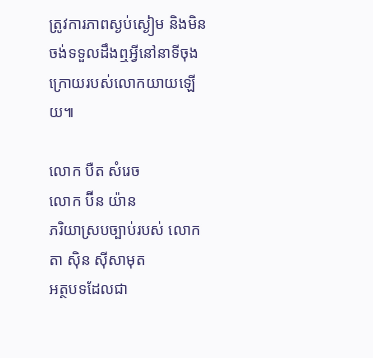ត្រូវការភាពស្ងប់ស្ងៀម និងមិនចង់ទទួលដឹងឮអ្វីនៅនាទីចុងក្រោយរបស់លោកយាយឡើយ៕

លោក បឺត សំរេច
លោក ប៊ីន យ៉ាន
ភរិយាស្របច្បាប់របស់ លោកតា ស៊ិន ស៊ីសាមុត
អត្ថបទដែលជា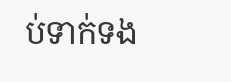ប់ទាក់ទង